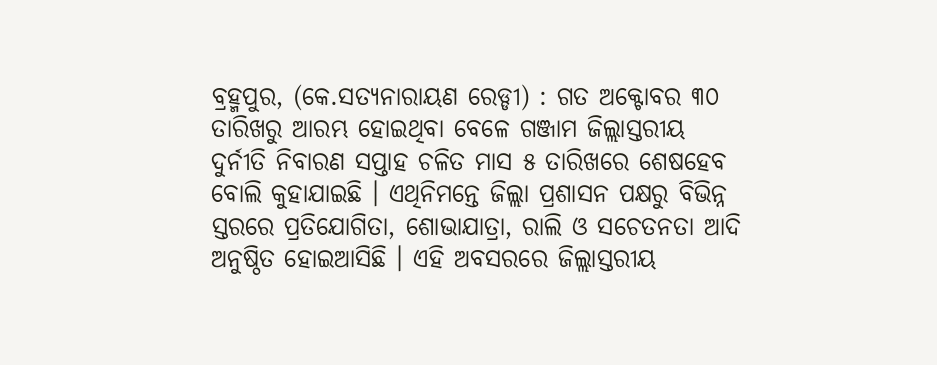ବ୍ରହ୍ମପୁର, (କେ.ସତ୍ୟନାରାୟଣ ରେଡ୍ଡୀ) : ଗତ ଅକ୍ଟୋବର ୩୦ ତାରିଖରୁ ଆରମ୍ଭ ହୋଇଥିବା ବେଳେ ଗଞ୍ଜାମ ଜିଲ୍ଲାସ୍ତରୀୟ ଦୁର୍ନୀତି ନିବାରଣ ସପ୍ତାହ ଚଳିତ ମାସ ୫ ତାରିଖରେ ଶେଷହେବ ବୋଲି କୁହାଯାଇଛି । ଏଥିନିମନ୍ତେ ଜିଲ୍ଲା ପ୍ରଶାସନ ପକ୍ଷରୁ ବିଭିନ୍ନ ସ୍ତରରେ ପ୍ରତିଯୋଗିତା, ଶୋଭାଯାତ୍ରା, ରାଲି ଓ ସଚେତନତା ଆଦି ଅନୁଷ୍ଠିତ ହୋଇଆସିଛି । ଏହି ଅବସରରେ ଜିଲ୍ଲାସ୍ତରୀୟ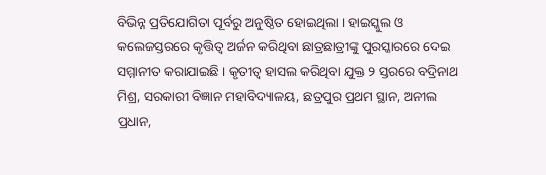ବିଭିନ୍ନ ପ୍ରତିଯୋଗିତା ପୂର୍ବରୁ ଅନୁଷ୍ଠିତ ହୋଇଥିଲା । ହାଇସ୍କୁଲ ଓ କଲେଜସ୍ତରରେ କୃତ୍ତିତ୍ୱ ଅର୍ଜନ କରିଥିବା ଛାତ୍ରଛାତ୍ରୀଙ୍କୁ ପୁରସ୍କାରରେ ଦେଇ ସମ୍ମାନୀତ କରାଯାଇଛି । କୃତୀତ୍ୱ ହାସଲ କରିଥିବା ଯୁକ୍ତ ୨ ସ୍ତରରେ ବଦ୍ରିନାଥ ମିଶ୍ର, ସରକାରୀ ବିଜ୍ଞାନ ମହାବିଦ୍ୟାଳୟ, ଛତ୍ରପୁର ପ୍ରଥମ ସ୍ଥାନ, ଅନୀଲ ପ୍ରଧାନ,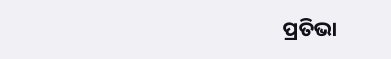ପ୍ରତିଭା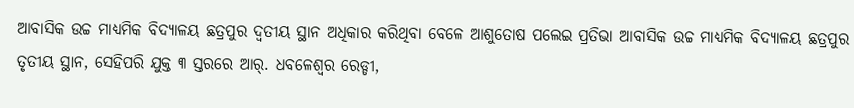ଆବାସିକ ଉଚ୍ଚ ମାଧ୍ୟମିକ ବିଦ୍ୟାଳୟ ଛତ୍ରପୁର ଦ୍ୱତୀୟ ସ୍ଥାନ ଅଧିକାର କରିଥିବା ବେଳେ ଆଶୁତୋଷ ପଲେଇ ପ୍ରତିଭା ଆବାସିକ ଉଚ୍ଚ ମାଧ୍ୟମିକ ବିଦ୍ୟାଳୟ ଛତ୍ରପୁର ତୃତୀୟ ସ୍ଥାନ, ସେହିପରି ଯୁକ୍ତ ୩ ସ୍ତରରେ ଆର୍. ଧବଳେଶ୍ୱର ରେଡ୍ଡୀ,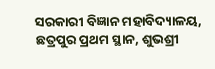ସରକାରୀ ବିଜ୍ଞାନ ମହାବିଦ୍ୟାଳୟ, ଛତ୍ରପୁର ପ୍ରଥମ ସ୍ଥାନ, ଶୁଭଶ୍ରୀ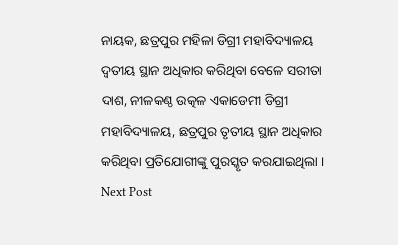ନାୟକ, ଛତ୍ରପୁର ମହିଳା ଡିଗ୍ରୀ ମହାବିଦ୍ୟାଳୟ ଦ୍ୱତୀୟ ସ୍ଥାନ ଅଧିକାର କରିଥିବା ବେଳେ ସରୀତା ଦାଶ, ନୀଳକଣ୍ଠ ଉତ୍କଳ ଏକାଡେମୀ ଡିଗ୍ରୀ ମହାବିଦ୍ୟାଳୟ, ଛତ୍ରପୁର ତୃତୀୟ ସ୍ଥାନ ଅଧିକାର କରିଥିବା ପ୍ରତିଯୋଗୀଙ୍କୁ ପୁରସ୍କୃତ କରଯାଇଥିଲା ।
Next Post